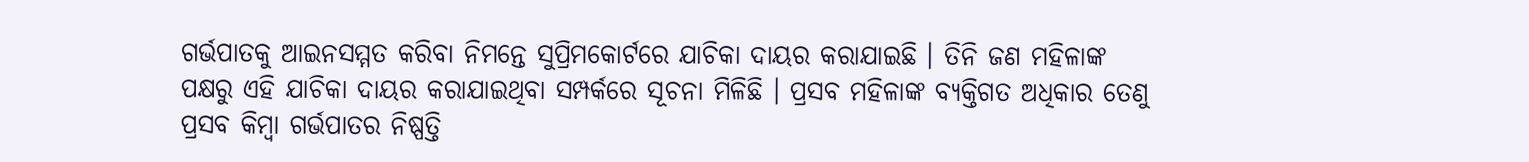ଗର୍ଭପାତକୁ ଆଇନସମ୍ମତ କରିବା ନିମନ୍ତେ ସୁପ୍ରିମକୋର୍ଟରେ ଯାଚିକା ଦାୟର କରାଯାଇଛି । ତିନି ଜଣ ମହିଳାଙ୍କ ପକ୍ଷରୁ ଏହି ଯାଚିକା ଦାୟର କରାଯାଇଥିବା ସମ୍ପର୍କରେ ସୂଚନା ମିଳିଛି । ପ୍ରସବ ମହିଳାଙ୍କ ବ୍ୟକ୍ତିଗତ ଅଧିକାର ତେଣୁ ପ୍ରସବ କିମ୍ବା ଗର୍ଭପାତର ନିଷ୍ପତ୍ତି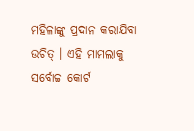ମହିଳାଙ୍କୁ ପ୍ରଦାନ କରାଯିବା ଉଚିତ୍ । ଏହି ମାମଲାକୁ ସର୍ବୋଚ୍ଚ କୋର୍ଟ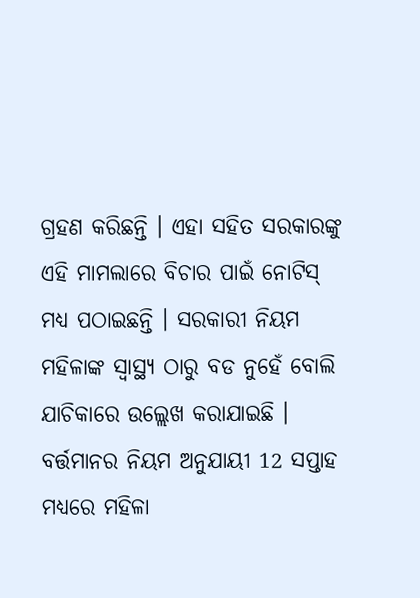ଗ୍ରହଣ କରିଛନ୍ତି । ଏହା ସହିତ ସରକାରଙ୍କୁ ଏହି ମାମଲାରେ ବିଚାର ପାଇଁ ନୋଟିସ୍ ମଧ୍ୟ ପଠାଇଛନ୍ତି । ସରକାରୀ ନିୟମ ମହିଳାଙ୍କ ସ୍ବାସ୍ଥ୍ୟ ଠାରୁ ବଡ ନୁହେଁ ବୋଲି ଯାଚିକାରେ ଉଲ୍ଲେଖ କରାଯାଇଛି । ବର୍ତ୍ତମାନର ନିୟମ ଅନୁଯାୟୀ 12 ସପ୍ତାହ ମଧ୍ୟରେ ମହିଳା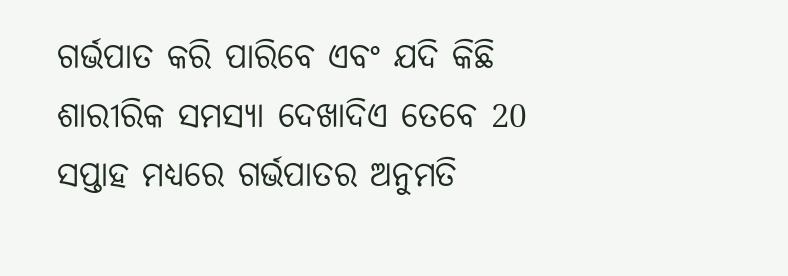ଗର୍ଭପାତ କରି ପାରିବେ ଏବଂ ଯଦି କିଛି ଶାରୀରିକ ସମସ୍ୟା ଦେଖାଦିଏ ତେବେ 20 ସପ୍ତାହ ମଧ୍ୟରେ ଗର୍ଭପାତର ଅନୁମତି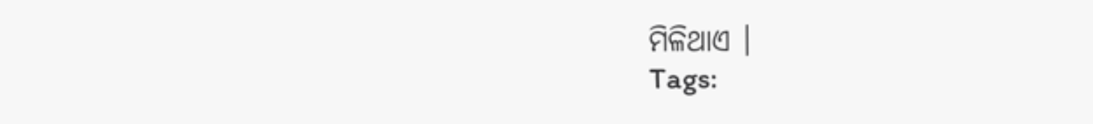ମିଳିଥାଏ ।
Tags: